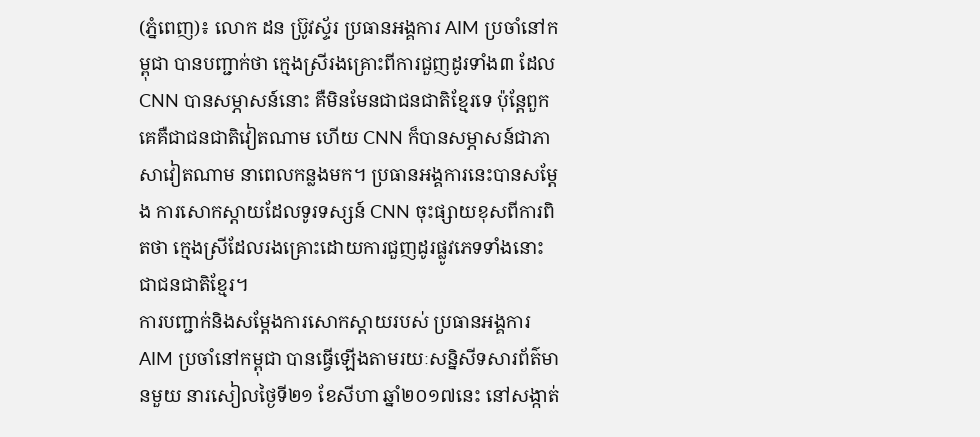(ភ្នំពេញ)៖ លោក ដន ប្រ៊ូវស្ទ័រ ប្រធានអង្គការ AIM ប្រចាំនៅកម្ពុជា បានបញ្ជាក់ថា ក្មេងស្រីរងគ្រោះពីការជួញដូរទាំង៣ ដែល CNN បានសម្ភាសន៍នោះ គឺមិនមែនជាជនជាតិខ្មែរទេ ប៉ុន្តែពួកគេគឺជាជនជាតិវៀតណាម ហើយ CNN ក៏បានសម្ភាសន៍ជាភាសាវៀតណាម នាពេលកន្លងមក។ ប្រធានអង្គការនេះបានសម្តែង ការសោកស្តាយដែលទូរទស្សន៍ CNN ចុះផ្សាយខុសពីការពិតថា ក្មេងស្រីដែលរងគ្រោះដោយការជួញដូរផ្លូវភេទទាំងនោះជាជនជាតិខ្មែរ។
ការបញ្ជាក់និងសម្តែងការសោកស្តាយរបស់ ប្រធានអង្គការ AIM ប្រចាំនៅកម្ពុជា បានធ្វើឡើងតាមរយៈសន្និសីទសារព័ត៌មានមួយ នារសៀលថ្ងៃទី២១ ខែសីហា ឆ្នាំ២០១៧នេះ នៅសង្កាត់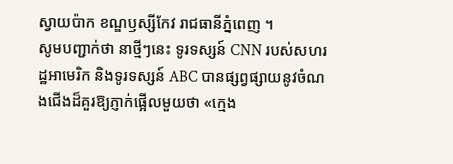ស្វាយប៉ាក ខណ្ឌឫស្សីកែវ រាជធានីភ្នំពេញ ។
សូមបញ្ជាក់ថា នាថ្មីៗនេះ ទូរទស្សន៍ CNN របស់សហរដ្ឋអាមេរិក និងទូរទស្សន៍ ABC បានផ្សព្វផ្សាយនូវចំណងជើងដ៏គួរឱ្យភ្ញាក់ផ្អើលមួយថា «ក្មេង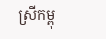ស្រីកម្ពុ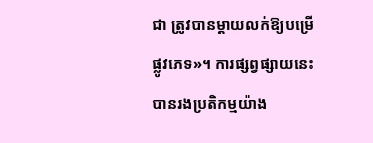ជា ត្រូវបានម្តាយលក់ឱ្យបម្រើផ្លូវភេទ»។ ការផ្សព្វផ្សាយនេះ បានរងប្រតិកម្មយ៉ាង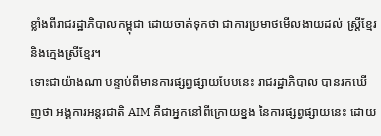ខ្លាំងពីរាជរដ្ឋាភិបាលកម្ពុជា ដោយចាត់ទុកថា ជាការប្រមាថមើលងាយដល់ ស្រ្តីខ្មែរ និងក្មេងស្រីខ្មែរ។
ទោះជាយ៉ាងណា បន្ទាប់ពីមានការផ្សព្វផ្សាយបែបនេះ រាជរដ្ឋាភិបាល បានរកឃើញថា អង្គការអន្តរជាតិ AIM គឺជាអ្នកនៅពីក្រោយខ្នង នៃការផ្សព្វផ្សាយនេះ ដោយ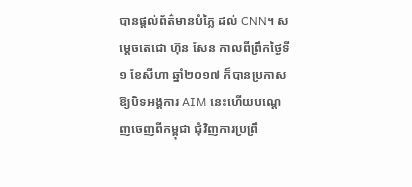បានផ្តល់ព័ត៌មានបំភ្លៃ ដល់ CNN។ សម្តេចតេជោ ហ៊ុន សែន កាលពីព្រឹកថ្ងៃទី១ ខែសីហា ឆ្នាំ២០១៧ ក៏បានប្រកាសឱ្យបិទអង្គការ AIM នេះហើយបណ្តេញចេញពីកម្ពុជា ជុំវិញការប្រព្រឹ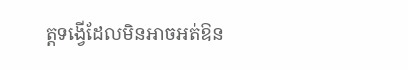ត្តទង្វើដែលមិនអាចអត់ឱន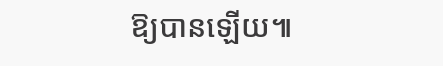ឱ្យបានឡើយ៕